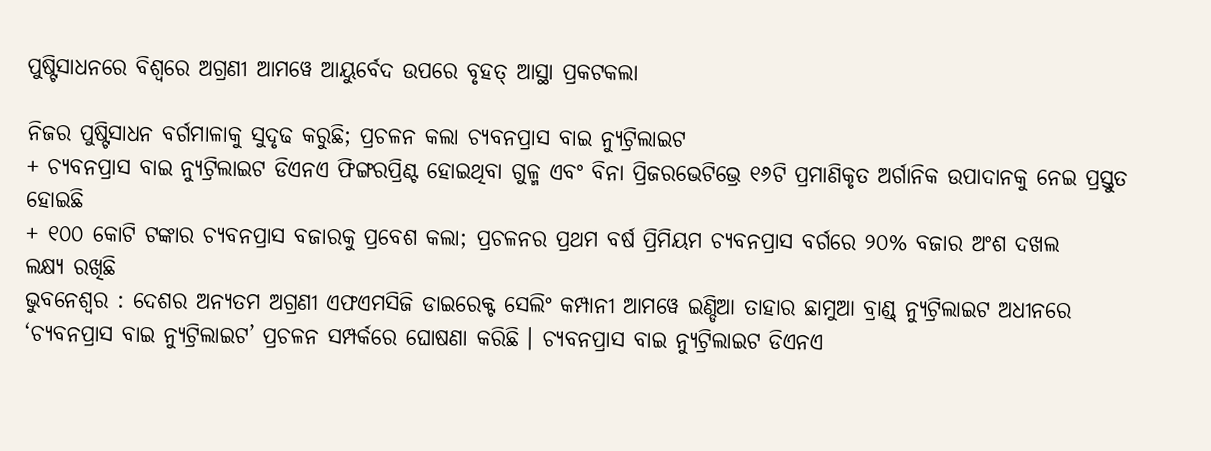ପୁଷ୍ଟିସାଧନରେ ବିଶ୍ୱରେ ଅଗ୍ରଣୀ ଆମୱେ ଆୟୁର୍ବେଦ ଉପରେ ବୃହତ୍ ଆସ୍ଥା ପ୍ରକଟକଲା

ନିଜର ପୁଷ୍ଟିସାଧନ ବର୍ଗମାଳାକୁ ସୁଦୃଢ କରୁଛି; ପ୍ରଚଳନ କଲା ଚ୍ୟବନପ୍ରାସ ବାଇ ନ୍ୟୁଟ୍ରିଲାଇଟ
+ ଚ୍ୟବନପ୍ରାସ ବାଇ ନ୍ୟୁଟ୍ରିଲାଇଟ ଡିଏନଏ ଫିଙ୍ଗରପ୍ରିଣ୍ଟ ହୋଇଥିବା ଗୁଳ୍ମ ଏବଂ ବିନା ପ୍ରିଜରଭେଟିଭ୍ରେ ୧୬ଟି ପ୍ରମାଣିକୃତ ଅର୍ଗାନିକ ଉପାଦାନକୁ ନେଇ ପ୍ରସ୍ତୁତ ହୋଇଛି
+ ୧୦୦ କୋଟି ଟଙ୍କାର ଚ୍ୟବନପ୍ରାସ ବଜାରକୁ ପ୍ରବେଶ କଲା; ପ୍ରଚଳନର ପ୍ରଥମ ବର୍ଷ ପ୍ରିମିୟମ ଚ୍ୟବନପ୍ରାସ ବର୍ଗରେ ୨୦% ବଜାର ଅଂଶ ଦଖଲ
ଲକ୍ଷ୍ୟ ରଖିଛି
ଭୁବନେଶ୍ୱର : ଦେଶର ଅନ୍ୟତମ ଅଗ୍ରଣୀ ଏଫଏମସିଜି ଡାଇରେକ୍ଟ ସେଲିଂ କମ୍ପାନୀ ଆମୱେ ଇଣ୍ଡିଆ ତାହାର ଛାମୁଆ ବ୍ରାଣ୍ଡ୍ ନ୍ୟୁଟ୍ରିଲାଇଟ ଅଧୀନରେ ‘ଚ୍ୟବନପ୍ରାସ ବାଇ ନ୍ୟୁଟ୍ରିଲାଇଟ’ ପ୍ରଚଳନ ସମ୍ପର୍କରେ ଘୋଷଣା କରିଛି । ଚ୍ୟବନପ୍ରାସ ବାଇ ନ୍ୟୁଟ୍ରିଲାଇଟ ଡିଏନଏ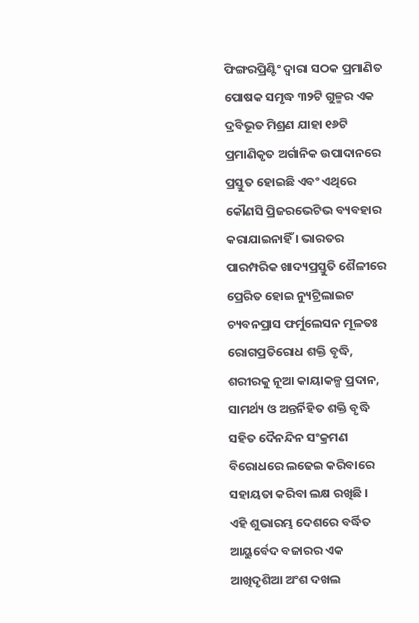ଫିଙ୍ଗରପ୍ରିଣ୍ଟିଂ ଦ୍ୱାରା ସଠକ ପ୍ରମାଣିତ ପୋଷକ ସମୃଦ୍ଧ ୩୨ଟି ଗୁଳ୍ମର ଏକ ଦ୍ରବିଭୂତ ମିଶ୍ରଣ ଯାହା ୧୬ଟି ପ୍ରମାଣିକୃତ ଅର୍ଗାନିକ ଉପାଦାନରେ ପ୍ରସ୍ତୁତ ହୋଇଛି ଏବଂ ଏଥିରେ କୌଣସି ପ୍ରିଜରଭେଟିଭ ବ୍ୟବହାର କରାଯାଇନାହିଁ । ଭାରତର ପାରମ୍ପରିକ ଖାଦ୍ୟପ୍ରସ୍ତୁତି ଶୈଳୀରେ ପ୍ରେରିତ ହୋଇ ନ୍ୟୁଟ୍ରିଲାଇଟ ଚ୍ୟବନପ୍ରାସ ଫର୍ମୁଲେସନ ମୂଳତଃ ରୋଗପ୍ରତିରୋଧ ଶକ୍ତି ବୃଦ୍ଧି, ଶରୀରକୁ ନୂଆ କାୟାକଳ୍ପ ପ୍ରଦାନ, ସାମର୍ଥ୍ୟ ଓ ଅନ୍ତର୍ନିହିତ ଶକ୍ତି ବୃଦ୍ଧି ସହିତ ଦୈନନ୍ଦିନ ସଂକ୍ରମଣ ବିରୋଧରେ ଲଢେଇ କରିବାରେ ସହାୟତା କରିବା ଲକ୍ଷ ରଖିଛି ।
ଏହି ଶୁଭାରମ୍ଭ ଦେଶରେ ବର୍ଦ୍ଧିତ ଆୟୁର୍ବେଦ ବଜାରର ଏକ ଆଖିଦୃଶିଆ ଅଂଶ ଦଖଲ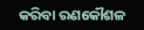କରିବା ରଣକୌଶଳ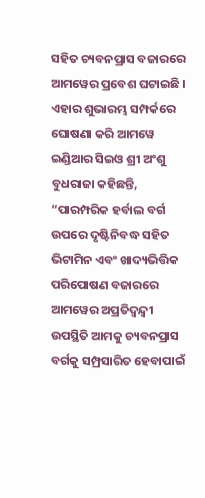ସହିତ ଚ୍ୟବନପ୍ରାସ ବଜାରରେ
ଆମୱେର ପ୍ରବେଶ ଘଟାଇଛି ।
ଏହାର ଶୁଭାରମ୍ଭ ସମ୍ପର୍କରେ ଘୋଷଣା କରି ଆମୱେ ଇଣ୍ଡିଆର ସିଇଓ ଶ୍ରୀ ଅଂଶୁ ବୁଧରାଜା କହିଛନ୍ତି, “ପାରମ୍ପରିକ ହର୍ବାଲ ବର୍ଗ ଉପରେ ଦୃଷ୍ଟିନିବଦ୍ଧ ସହିତ ଭିଟାମିନ ଏବଂ ଖାଦ୍ୟଭିତ୍ତିକ ପରିପୋଷଣ ବଜାରରେ ଆମୱେର ଅପ୍ରତିଦ୍ୱନ୍ଦ୍ୱୀ ଉପସ୍ଥିତି ଆମକୁ ଚ୍ୟବନପ୍ରାସ ବର୍ଗକୁ ସମ୍ପ୍ରସାରିତ ହେବାପାଇଁ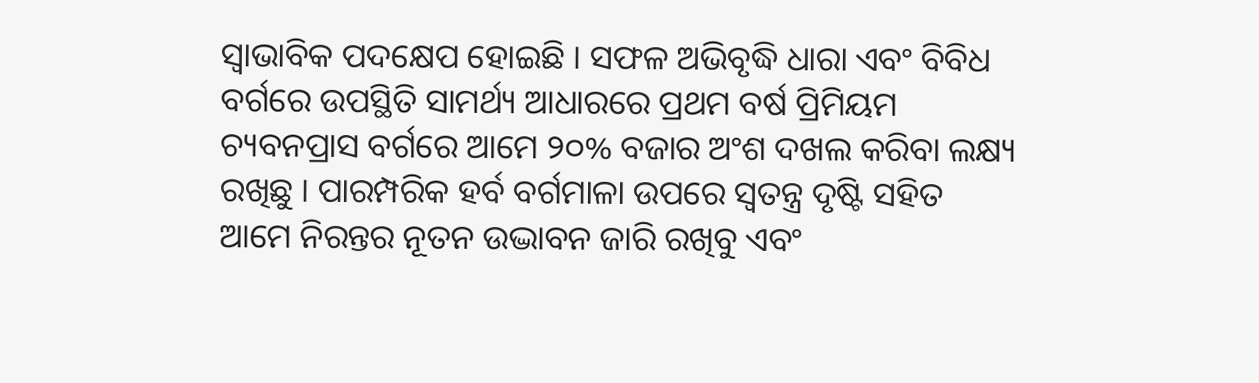ସ୍ୱାଭାବିକ ପଦକ୍ଷେପ ହୋଇଛି । ସଫଳ ଅଭିବୃଦ୍ଧି ଧାରା ଏବଂ ବିବିଧ ବର୍ଗରେ ଉପସ୍ଥିତି ସାମର୍ଥ୍ୟ ଆଧାରରେ ପ୍ରଥମ ବର୍ଷ ପ୍ରିମିୟମ ଚ୍ୟବନପ୍ରାସ ବର୍ଗରେ ଆମେ ୨୦% ବଜାର ଅଂଶ ଦଖଲ କରିବା ଲକ୍ଷ୍ୟ ରଖିଛୁ । ପାରମ୍ପରିକ ହର୍ବ ବର୍ଗମାଳା ଉପରେ ସ୍ୱତନ୍ତ୍ର ଦୃଷ୍ଟି ସହିତ ଆମେ ନିରନ୍ତର ନୂତନ ଉଦ୍ଭାବନ ଜାରି ରଖିବୁ ଏବଂ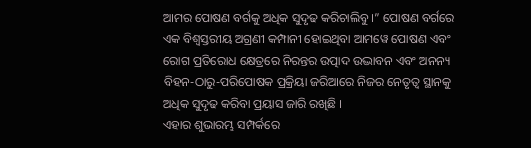ଆମର ପୋଷଣ ବର୍ଗକୁ ଅଧିକ ସୁଦୃଢ କରିଚାଲିବୁ ।” ପୋଷଣ ବର୍ଗରେ
ଏକ ବିଶ୍ୱସ୍ତରୀୟ ଅଗ୍ରଣୀ କମ୍ପାନୀ ହୋଇଥିବା ଆମୱେ ପୋଷଣ ଏବଂ ରୋଗ ପ୍ରତିରୋଧ କ୍ଷେତ୍ରରେ ନିରନ୍ତର ଉତ୍ପାଦ ଉଦ୍ଭାବନ ଏବଂ ଅନନ୍ୟ ବିହନ-ଠାରୁ-ପରିପୋଷକ ପ୍ରକ୍ରିୟା ଜରିଆରେ ନିଜର ନେତୃତ୍ୱ ସ୍ଥାନକୁ ଅଧିକ ସୁଦୃଢ କରିବା ପ୍ରୟାସ ଜାରି ରଖିଛି ।
ଏହାର ଶୁଭାରମ୍ଭ ସମ୍ପର୍କରେ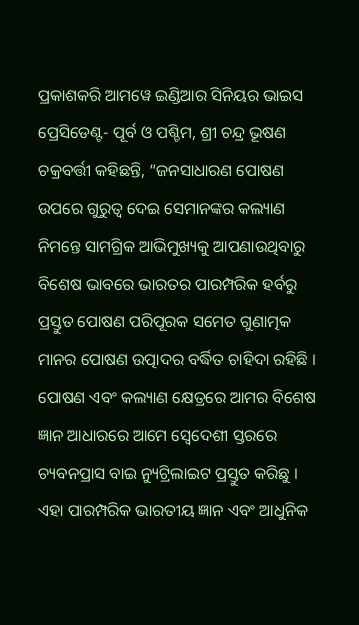ପ୍ରକାଶକରି ଆମୱେ ଇଣ୍ଡିଆର ସିନିୟର ଭାଇସ ପ୍ରେସିଡେଣ୍ଟ- ପୂର୍ବ ଓ ପଶ୍ଚିମ, ଶ୍ରୀ ଚନ୍ଦ୍ର ଭୂଷଣ ଚକ୍ରବର୍ତ୍ତୀ କହିଛନ୍ତି, “ଜନସାଧାରଣ ପୋଷଣ ଉପରେ ଗୁରୁତ୍ୱ ଦେଇ ସେମାନଙ୍କର କଲ୍ୟାଣ ନିମନ୍ତେ ସାମଗ୍ରିକ ଆଭିମୁଖ୍ୟକୁ ଆପଣାଉଥିବାରୁ ବିଶେଷ ଭାବରେ ଭାରତର ପାରମ୍ପରିକ ହର୍ବରୁ ପ୍ରସ୍ତୁତ ପୋଷଣ ପରିପୂରକ ସମେତ ଗୁଣାତ୍ମକ ମାନର ପୋଷଣ ଉତ୍ପାଦର ବର୍ଦ୍ଧିତ ଚାହିଦା ରହିଛି । ପୋଷଣ ଏବଂ କଲ୍ୟାଣ କ୍ଷେତ୍ରରେ ଆମର ବିଶେଷ ଜ୍ଞାନ ଆଧାରରେ ଆମେ ସ୍ୱେଦେଶୀ ସ୍ତରରେ ଚ୍ୟବନପ୍ରାସ ବାଇ ନ୍ୟୁଟ୍ରିଲାଇଟ ପ୍ରସ୍ତୁତ କରିଛୁ । ଏହା ପାରମ୍ପରିକ ଭାରତୀୟ ଜ୍ଞାନ ଏବଂ ଆଧୁନିକ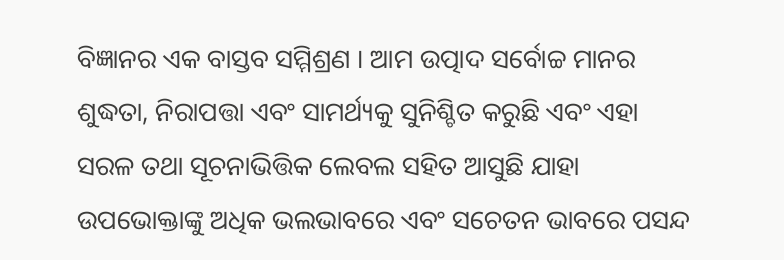ବିଜ୍ଞାନର ଏକ ବାସ୍ତବ ସମ୍ମିଶ୍ରଣ । ଆମ ଉତ୍ପାଦ ସର୍ବୋଚ୍ଚ ମାନର ଶୁଦ୍ଧତା, ନିରାପତ୍ତା ଏବଂ ସାମର୍ଥ୍ୟକୁ ସୁନିଶ୍ଚିତ କରୁଛି ଏବଂ ଏହା ସରଳ ତଥା ସୂଚନାଭିତ୍ତିକ ଲେବଲ ସହିତ ଆସୁଛି ଯାହା ଉପଭୋକ୍ତାଙ୍କୁ ଅଧିକ ଭଲଭାବରେ ଏବଂ ସଚେତନ ଭାବରେ ପସନ୍ଦ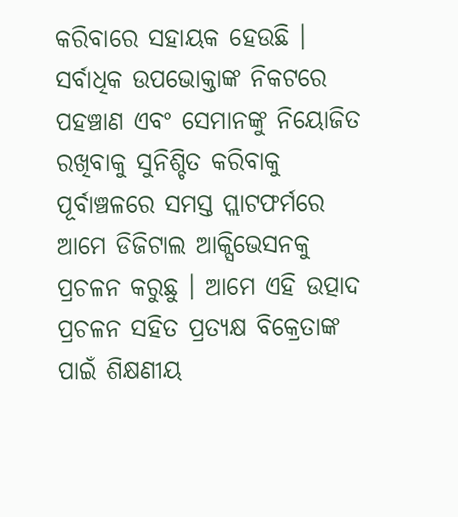କରିବାରେ ସହାୟକ ହେଉଛି । ସର୍ବାଧିକ ଉପଭୋକ୍ତାଙ୍କ ନିକଟରେ ପହଞ୍ଚାଣ ଏବଂ ସେମାନଙ୍କୁ ନିୟୋଜିତ ରଖିବାକୁ ସୁନିଶ୍ଚିତ କରିବାକୁ ପୂର୍ବାଞ୍ଚଳରେ ସମସ୍ତ ପ୍ଲାଟଫର୍ମରେ ଆମେ ଡିଜିଟାଲ ଆକ୍ସିଭେସନକୁ ପ୍ରଚଳନ କରୁଛୁ । ଆମେ ଏହି ଉତ୍ପାଦ ପ୍ରଚଳନ ସହିତ ପ୍ରତ୍ୟକ୍ଷ ବିକ୍ରେତାଙ୍କ ପାଇଁ ଶିକ୍ଷଣୀୟ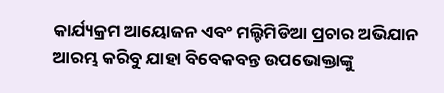କାର୍ଯ୍ୟକ୍ରମ ଆୟୋଜନ ଏବଂ ମଲ୍ଟିମିଡିଆ ପ୍ରଚାର ଅଭିଯାନ ଆରମ୍ଭ କରିବୁ ଯାହା ବିବେକବନ୍ତ ଉପଭୋକ୍ତାଙ୍କୁ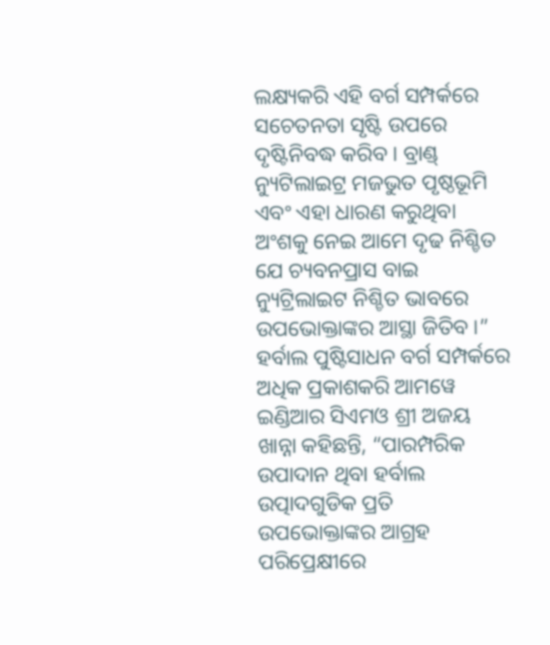ଲକ୍ଷ୍ୟକରି ଏହି ବର୍ଗ ସମ୍ପର୍କରେ ସଚେତନତା ସୃଷ୍ଟି ଉପରେ ଦୃଷ୍ଟିନିବଦ୍ଧ କରିବ । ବ୍ରାଣ୍ଡ୍
ନ୍ୟୁଟିଲାଇଟ୍ର ମଜଭୁତ ପୃଷ୍ଠଭୂମି ଏବଂ ଏହା ଧାରଣ କରୁଥିବା ଅଂଶକୁ ନେଇ ଆମେ ଦୃଢ ନିଶ୍ଚିତ ଯେ ଚ୍ୟବନପ୍ରାସ ବାଇ ନ୍ୟୁଟ୍ରିଲାଇଟ ନିଶ୍ଚିତ ଭାବରେ ଉପଭୋକ୍ତାଙ୍କର ଆସ୍ଥା ଜିତିବ ।”
ହର୍ବାଲ ପୁଷ୍ଟିସାଧନ ବର୍ଗ ସମ୍ପର୍କରେ ଅଧିକ ପ୍ରକାଶକରି ଆମୱେ ଇଣ୍ଡିଆର ସିଏମଓ ଶ୍ରୀ ଅଜୟ ଖାନ୍ନା କହିଛନ୍ତି, “ପାରମ୍ପରିକ ଉପାଦାନ ଥିବା ହର୍ବାଲ ଉତ୍ପାଦଗୁଡିକ ପ୍ରତି ଉପଭୋକ୍ତାଙ୍କର ଆଗ୍ରହ ପରିପ୍ରେକ୍ଷୀରେ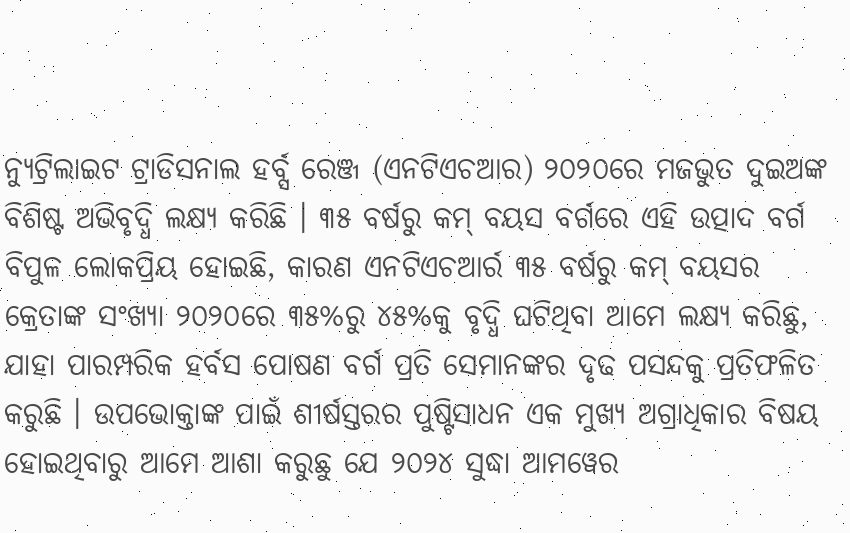ନ୍ୟୁଟ୍ରିଲାଇଟ ଟ୍ରାଡିସନାଲ ହର୍ବ୍ସ ରେଞ୍ଜ (ଏନଟିଏଚଆର) ୨୦୨୦ରେ ମଜଭୁତ ଦୁଇଅଙ୍କ ବିଶିଷ୍ଟ ଅଭିବୃଦ୍ଧି ଲକ୍ଷ୍ୟ କରିଛି । ୩୫ ବର୍ଷରୁ କମ୍ ବୟସ ବର୍ଗରେ ଏହି ଉତ୍ପାଦ ବର୍ଗ ବିପୁଳ ଲୋକପ୍ରିୟ ହୋଇଛି, କାରଣ ଏନଟିଏଚଆର୍ର ୩୫ ବର୍ଷରୁ କମ୍ ବୟସର କ୍ରେତାଙ୍କ ସଂଖ୍ୟା ୨୦୨୦ରେ ୩୫%ରୁ ୪୫%କୁ ବୃଦ୍ଧି ଘଟିଥିବା ଆମେ ଲକ୍ଷ୍ୟ କରିଛୁ, ଯାହା ପାରମ୍ପରିକ ହର୍ବସ ପୋଷଣ ବର୍ଗ ପ୍ରତି ସେମାନଙ୍କର ଦୃଢ ପସନ୍ଦକୁ ପ୍ରତିଫଳିତ କରୁଛି । ଉପଭୋକ୍ତାଙ୍କ ପାଇଁ ଶୀର୍ଷସ୍ତରର ପୁଷ୍ଟିସାଧନ ଏକ ମୁଖ୍ୟ ଅଗ୍ରାଧିକାର ବିଷୟ ହୋଇଥିବାରୁ ଆମେ ଆଶା କରୁଛୁ ଯେ ୨୦୨୪ ସୁଦ୍ଧା ଆମୱେର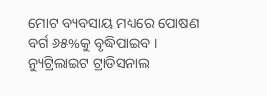ମୋଟ ବ୍ୟବସାୟ ମଧ୍ୟରେ ପୋଷଣ ବର୍ଗ ୬୫%କୁ ବୃଦ୍ଧିପାଇବ । ନ୍ୟୁଟ୍ରିଲାଇଟ ଟ୍ରାଡିସନାଲ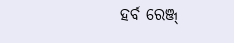ହର୍ବ ରେଞ୍ଜ୍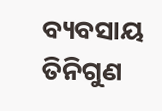ବ୍ୟବସାୟ ତିନିଗୁଣ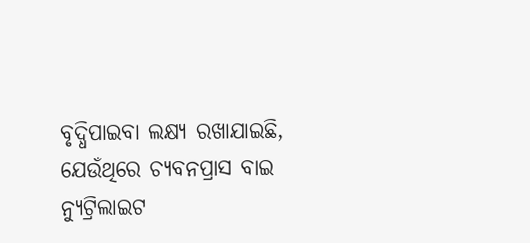ବୃଦ୍ଧିପାଇବା ଲକ୍ଷ୍ୟ ରଖାଯାଇଛି, ଯେଉଁଥିରେ ଚ୍ୟବନପ୍ରାସ ବାଇ ନ୍ୟୁଟ୍ରିଲାଇଟ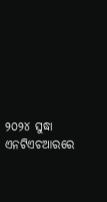୨୦୨୪ ସୁଦ୍ଧା ଏନଟିଏଚଆରରେ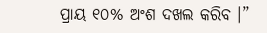ପ୍ରାୟ ୧୦% ଅଂଶ ଦଖଲ କରିବ ।”